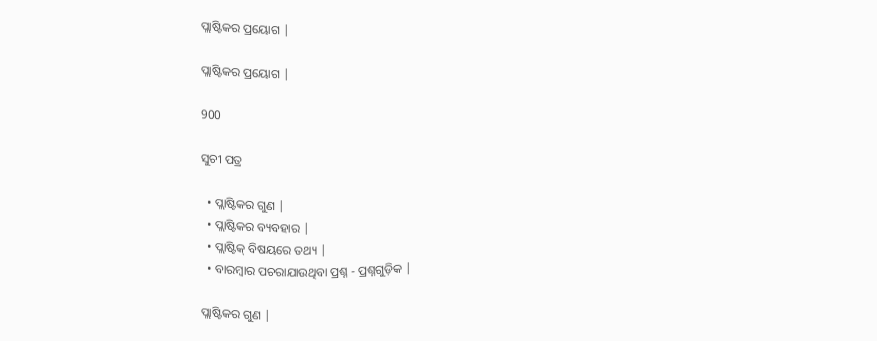ପ୍ଲାଷ୍ଟିକର ପ୍ରୟୋଗ |

ପ୍ଲାଷ୍ଟିକର ପ୍ରୟୋଗ |

900

ସୁଚୀ ପତ୍ର

  • ପ୍ଲାଷ୍ଟିକର ଗୁଣ |
  • ପ୍ଲାଷ୍ଟିକର ବ୍ୟବହାର |
  • ପ୍ଲାଷ୍ଟିକ୍ ବିଷୟରେ ତଥ୍ୟ |
  • ବାରମ୍ବାର ପଚରାଯାଉଥିବା ପ୍ରଶ୍ନ - ପ୍ରଶ୍ନଗୁଡ଼ିକ |

ପ୍ଲାଷ୍ଟିକର ଗୁଣ |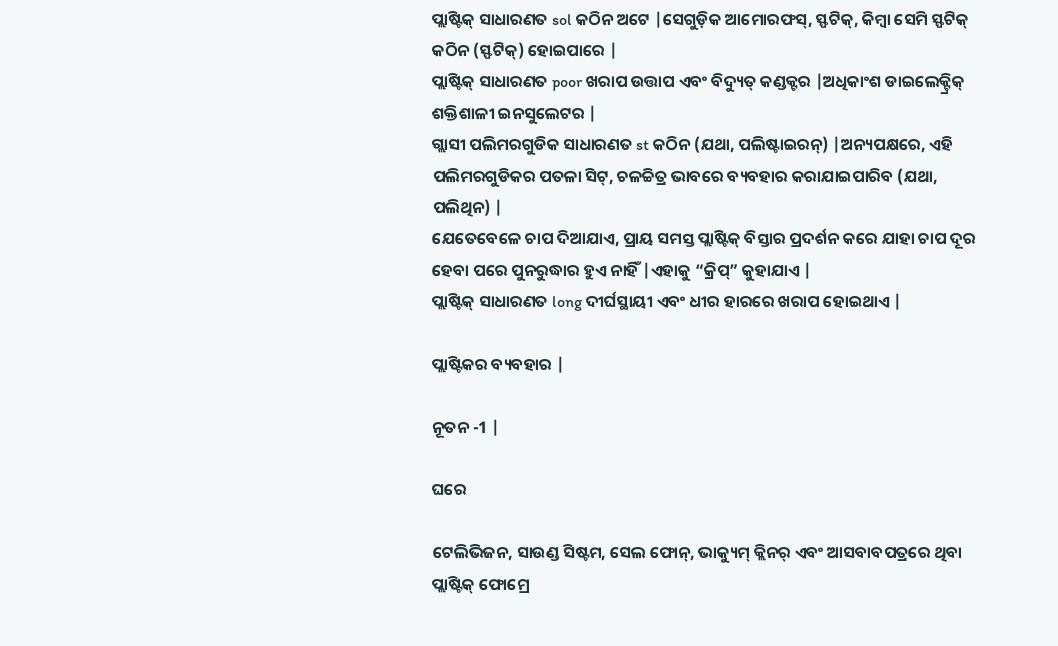ପ୍ଲାଷ୍ଟିକ୍ ସାଧାରଣତ sol କଠିନ ଅଟେ |ସେଗୁଡ଼ିକ ଆମୋରଫସ୍, ସ୍ଫଟିକ୍, କିମ୍ବା ସେମି ସ୍ଫଟିକ୍ କଠିନ (ସ୍ଫଟିକ୍) ହୋଇପାରେ |
ପ୍ଲାଷ୍ଟିକ୍ ସାଧାରଣତ poor ଖରାପ ଉତ୍ତାପ ଏବଂ ବିଦ୍ୟୁତ୍ କଣ୍ଡକ୍ଟର |ଅଧିକାଂଶ ଡାଇଲେକ୍ଟ୍ରିକ୍ ଶକ୍ତିଶାଳୀ ଇନସୁଲେଟର |
ଗ୍ଲାସୀ ପଲିମରଗୁଡିକ ସାଧାରଣତ st କଠିନ (ଯଥା, ପଲିଷ୍ଟାଇରନ୍) |ଅନ୍ୟପକ୍ଷରେ, ଏହି ପଲିମରଗୁଡିକର ପତଳା ସିଟ୍, ଚଳଚ୍ଚିତ୍ର ଭାବରେ ବ୍ୟବହାର କରାଯାଇପାରିବ (ଯଥା, ପଲିଥିନ) |
ଯେତେବେଳେ ଚାପ ଦିଆଯାଏ, ପ୍ରାୟ ସମସ୍ତ ପ୍ଲାଷ୍ଟିକ୍ ବିସ୍ତାର ପ୍ରଦର୍ଶନ କରେ ଯାହା ଚାପ ଦୂର ହେବା ପରେ ପୁନରୁଦ୍ଧାର ହୁଏ ନାହିଁ |ଏହାକୁ “କ୍ରିପ୍” କୁହାଯାଏ |
ପ୍ଲାଷ୍ଟିକ୍ ସାଧାରଣତ long ଦୀର୍ଘସ୍ଥାୟୀ ଏବଂ ଧୀର ହାରରେ ଖରାପ ହୋଇଥାଏ |

ପ୍ଲାଷ୍ଟିକର ବ୍ୟବହାର |

ନୂତନ -1 |

ଘରେ

ଟେଲିଭିଜନ, ସାଉଣ୍ଡ ସିଷ୍ଟମ, ସେଲ ଫୋନ୍, ଭାକ୍ୟୁମ୍ କ୍ଲିନର୍ ଏବଂ ଆସବାବପତ୍ରରେ ଥିବା ପ୍ଲାଷ୍ଟିକ୍ ଫୋମ୍ରେ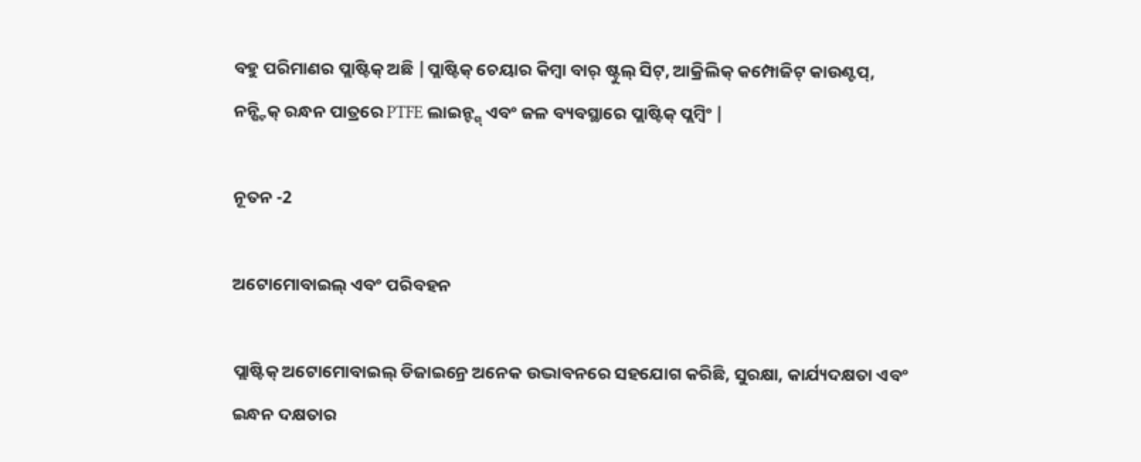ବହୁ ପରିମାଣର ପ୍ଲାଷ୍ଟିକ୍ ଅଛି |ପ୍ଲାଷ୍ଟିକ୍ ଚେୟାର କିମ୍ବା ବାର୍ ଷ୍ଟୁଲ୍ ସିଟ୍, ଆକ୍ରିଲିକ୍ କମ୍ପୋଜିଟ୍ କାଉଣ୍ଟପ୍, ନନ୍ଷ୍ଟିକ୍ ରନ୍ଧନ ପାତ୍ରରେ PTFE ଲାଇନ୍ଙ୍ଗ୍ ଏବଂ ଜଳ ବ୍ୟବସ୍ଥାରେ ପ୍ଲାଷ୍ଟିକ୍ ପ୍ଲମ୍ବିଂ |

ନୂତନ -2

ଅଟୋମୋବାଇଲ୍ ଏବଂ ପରିବହନ

ପ୍ଲାଷ୍ଟିକ୍ ଅଟୋମୋବାଇଲ୍ ଡିଜାଇନ୍ରେ ଅନେକ ଉଦ୍ଭାବନରେ ସହଯୋଗ କରିଛି, ସୁରକ୍ଷା, କାର୍ଯ୍ୟଦକ୍ଷତା ଏବଂ ଇନ୍ଧନ ଦକ୍ଷତାର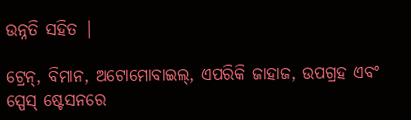ଉନ୍ନତି ସହିତ |

ଟ୍ରେନ୍, ବିମାନ, ଅଟୋମୋବାଇଲ୍, ଏପରିକି ଜାହାଜ, ଉପଗ୍ରହ ଏବଂ ସ୍ପେସ୍ ଷ୍ଟେସନରେ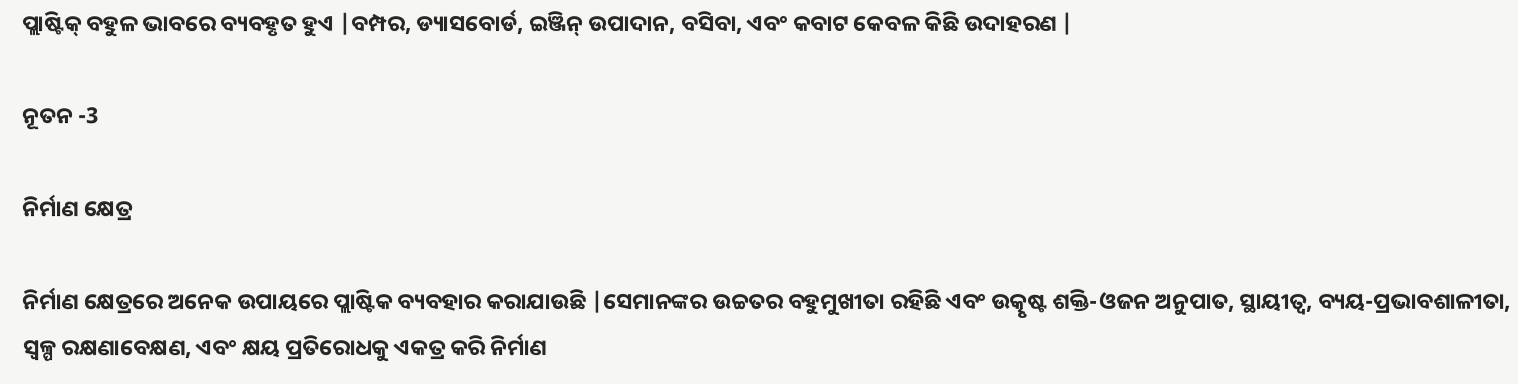ପ୍ଲାଷ୍ଟିକ୍ ବହୁଳ ଭାବରେ ବ୍ୟବହୃତ ହୁଏ |ବମ୍ପର, ଡ୍ୟାସବୋର୍ଡ, ଇଞ୍ଜିନ୍ ଉପାଦାନ, ବସିବା, ଏବଂ କବାଟ କେବଳ କିଛି ଉଦାହରଣ |

ନୂତନ -3

ନିର୍ମାଣ କ୍ଷେତ୍ର

ନିର୍ମାଣ କ୍ଷେତ୍ରରେ ଅନେକ ଉପାୟରେ ପ୍ଲାଷ୍ଟିକ ବ୍ୟବହାର କରାଯାଉଛି |ସେମାନଙ୍କର ଉଚ୍ଚତର ବହୁମୁଖୀତା ରହିଛି ଏବଂ ଉତ୍କୃଷ୍ଟ ଶକ୍ତି-ଓଜନ ଅନୁପାତ, ସ୍ଥାୟୀତ୍ୱ, ବ୍ୟୟ-ପ୍ରଭାବଶାଳୀତା, ସ୍ୱଳ୍ପ ରକ୍ଷଣାବେକ୍ଷଣ, ଏବଂ କ୍ଷୟ ପ୍ରତିରୋଧକୁ ଏକତ୍ର କରି ନିର୍ମାଣ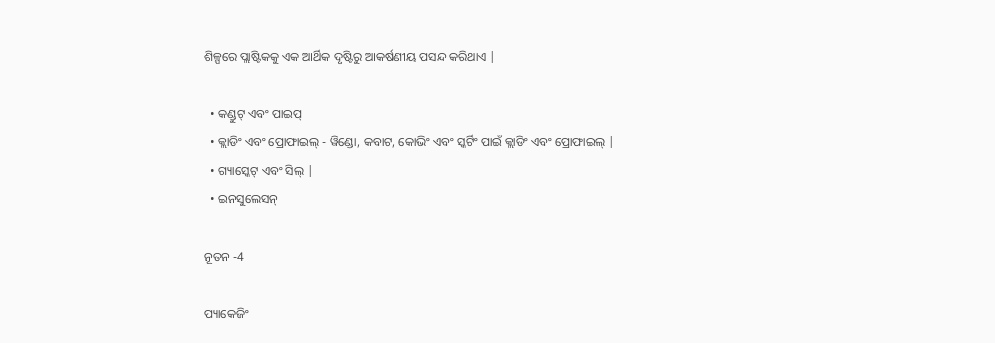ଶିଳ୍ପରେ ପ୍ଲାଷ୍ଟିକକୁ ଏକ ଆର୍ଥିକ ଦୃଷ୍ଟିରୁ ଆକର୍ଷଣୀୟ ପସନ୍ଦ କରିଥାଏ |

  • କଣ୍ଡୁଟ୍ ଏବଂ ପାଇପ୍
  • କ୍ଲାଡିଂ ଏବଂ ପ୍ରୋଫାଇଲ୍ - ୱିଣ୍ଡୋ, କବାଟ, କୋଭିଂ ଏବଂ ସ୍କର୍ଟିଂ ପାଇଁ କ୍ଲାଡିଂ ଏବଂ ପ୍ରୋଫାଇଲ୍ |
  • ଗ୍ୟାସ୍କେଟ୍ ଏବଂ ସିଲ୍ |
  • ଇନସୁଲେସନ୍

ନୂତନ -4

ପ୍ୟାକେଜିଂ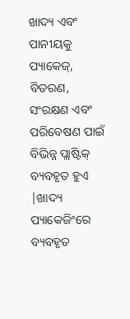ଖାଦ୍ୟ ଏବଂ ପାନୀୟକୁ ପ୍ୟାକେଜ୍, ବିତରଣ, ସଂରକ୍ଷଣ ଏବଂ ପରିବେଷଣ ପାଇଁ ବିଭିନ୍ନ ପ୍ଲାଷ୍ଟିକ୍ ବ୍ୟବହୃତ ହୁଏ |ଖାଦ୍ୟ ପ୍ୟାକେଜିଂରେ ବ୍ୟବହୃତ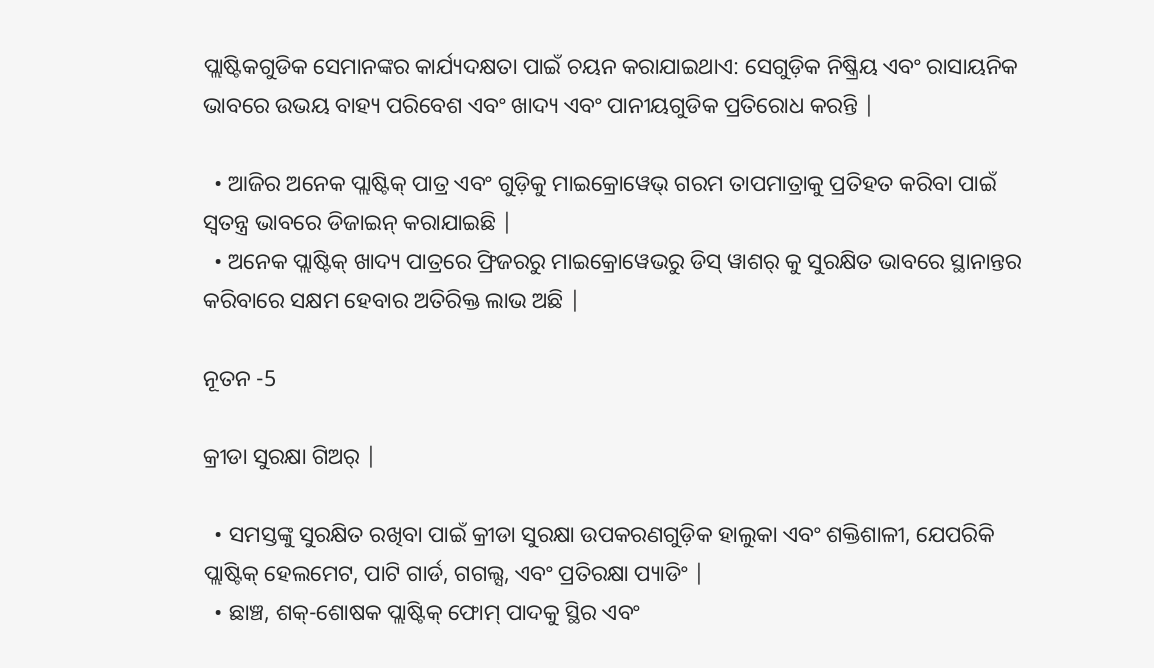ପ୍ଲାଷ୍ଟିକଗୁଡିକ ସେମାନଙ୍କର କାର୍ଯ୍ୟଦକ୍ଷତା ପାଇଁ ଚୟନ କରାଯାଇଥାଏ: ସେଗୁଡ଼ିକ ନିଷ୍କ୍ରିୟ ଏବଂ ରାସାୟନିକ ଭାବରେ ଉଭୟ ବାହ୍ୟ ପରିବେଶ ଏବଂ ଖାଦ୍ୟ ଏବଂ ପାନୀୟଗୁଡିକ ପ୍ରତିରୋଧ କରନ୍ତି |

  • ଆଜିର ଅନେକ ପ୍ଲାଷ୍ଟିକ୍ ପାତ୍ର ଏବଂ ଗୁଡ଼ିକୁ ମାଇକ୍ରୋୱେଭ୍ ଗରମ ତାପମାତ୍ରାକୁ ପ୍ରତିହତ କରିବା ପାଇଁ ସ୍ୱତନ୍ତ୍ର ଭାବରେ ଡିଜାଇନ୍ କରାଯାଇଛି |
  • ଅନେକ ପ୍ଲାଷ୍ଟିକ୍ ଖାଦ୍ୟ ପାତ୍ରରେ ଫ୍ରିଜରରୁ ମାଇକ୍ରୋୱେଭରୁ ଡିସ୍ ୱାଶର୍ କୁ ସୁରକ୍ଷିତ ଭାବରେ ସ୍ଥାନାନ୍ତର କରିବାରେ ସକ୍ଷମ ହେବାର ଅତିରିକ୍ତ ଲାଭ ଅଛି |

ନୂତନ -5

କ୍ରୀଡା ସୁରକ୍ଷା ଗିଅର୍ |

  • ସମସ୍ତଙ୍କୁ ସୁରକ୍ଷିତ ରଖିବା ପାଇଁ କ୍ରୀଡା ସୁରକ୍ଷା ଉପକରଣଗୁଡ଼ିକ ହାଲୁକା ଏବଂ ଶକ୍ତିଶାଳୀ, ଯେପରିକି ପ୍ଲାଷ୍ଟିକ୍ ହେଲମେଟ, ପାଟି ଗାର୍ଡ, ଗଗଲ୍ସ, ଏବଂ ପ୍ରତିରକ୍ଷା ପ୍ୟାଡିଂ |
  • ଛାଞ୍ଚ, ଶକ୍-ଶୋଷକ ପ୍ଲାଷ୍ଟିକ୍ ଫୋମ୍ ପାଦକୁ ସ୍ଥିର ଏବଂ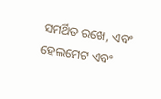ସମର୍ଥିତ ରଖେ, ଏବଂ ହେଲମେଟ ଏବଂ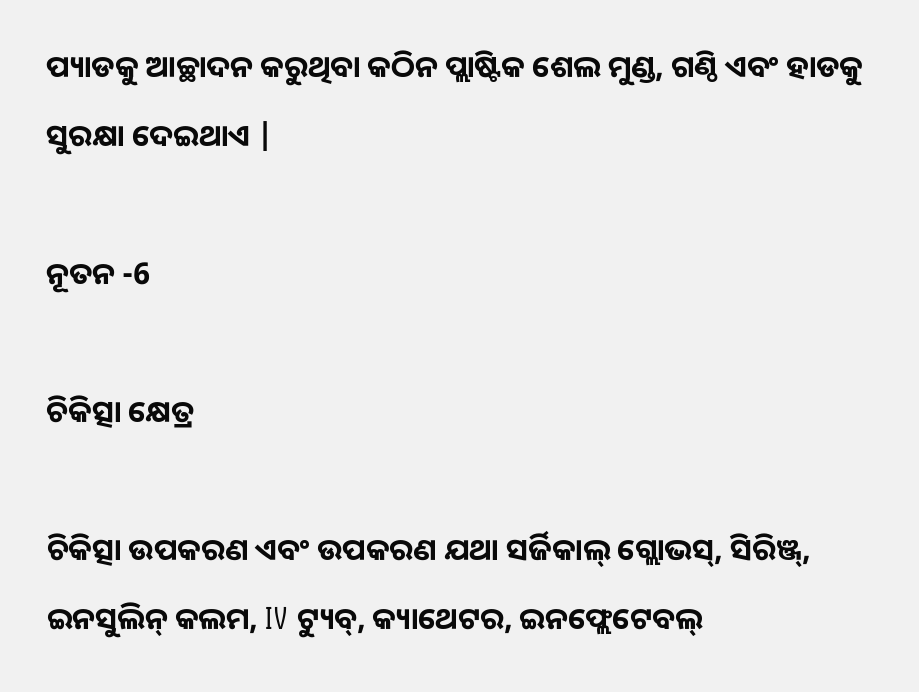ପ୍ୟାଡକୁ ଆଚ୍ଛାଦନ କରୁଥିବା କଠିନ ପ୍ଲାଷ୍ଟିକ ଶେଲ ମୁଣ୍ଡ, ଗଣ୍ଠି ଏବଂ ହାଡକୁ ସୁରକ୍ଷା ଦେଇଥାଏ |

ନୂତନ -6

ଚିକିତ୍ସା କ୍ଷେତ୍ର

ଚିକିତ୍ସା ଉପକରଣ ଏବଂ ଉପକରଣ ଯଥା ସର୍ଜିକାଲ୍ ଗ୍ଲୋଭସ୍, ସିରିଞ୍ଜ୍, ଇନସୁଲିନ୍ କଲମ, IV ଟ୍ୟୁବ୍, କ୍ୟାଥେଟର, ଇନଫ୍ଲେଟେବଲ୍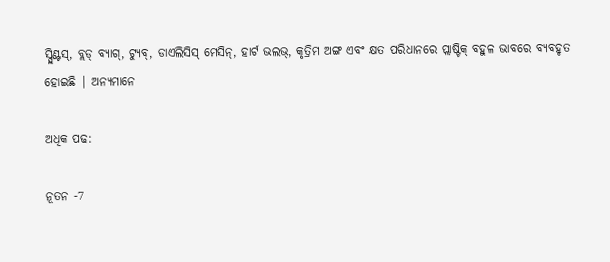ସ୍ପ୍ଲିଣ୍ଟସ୍, ବ୍ଲଡ୍ ବ୍ୟାଗ୍, ଟ୍ୟୁବ୍, ଡାଏଲିସିସ୍ ମେସିନ୍, ହାର୍ଟ ଭଲଭ୍, କୃତ୍ରିମ ଅଙ୍ଗ ଏବଂ କ୍ଷତ ପରିଧାନରେ ପ୍ଲାଷ୍ଟିକ୍ ବହୁଳ ଭାବରେ ବ୍ୟବହୃତ ହୋଇଛି | ଅନ୍ୟମାନେ

ଅଧିକ ପଢ:

ନୂତନ -7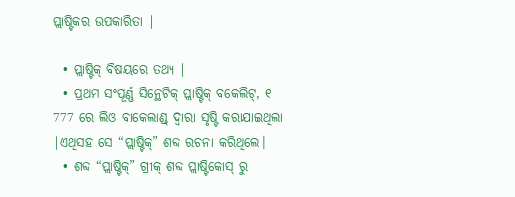ପ୍ଲାଷ୍ଟିକର ଉପକାରିତା |

  • ପ୍ଲାଷ୍ଟିକ୍ ବିଷୟରେ ତଥ୍ୟ |
  • ପ୍ରଥମ ସଂପୂର୍ଣ୍ଣ ସିନ୍ଥେଟିକ୍ ପ୍ଲାଷ୍ଟିକ୍ ବକେଲିଟ୍, ୧ 777 ରେ ଲିଓ ବାକେଲାଣ୍ଡ୍ ଦ୍ୱାରା ସୃଷ୍ଟି କରାଯାଇଥିଲା |ଏଥିସହ ସେ “ପ୍ଲାଷ୍ଟିକ୍” ଶବ୍ଦ ରଚନା କରିଥିଲେ।
  • ଶବ୍ଦ “ପ୍ଲାଷ୍ଟିକ୍” ଗ୍ରୀକ୍ ଶବ୍ଦ ପ୍ଲାଷ୍ଟିକୋସ୍ ରୁ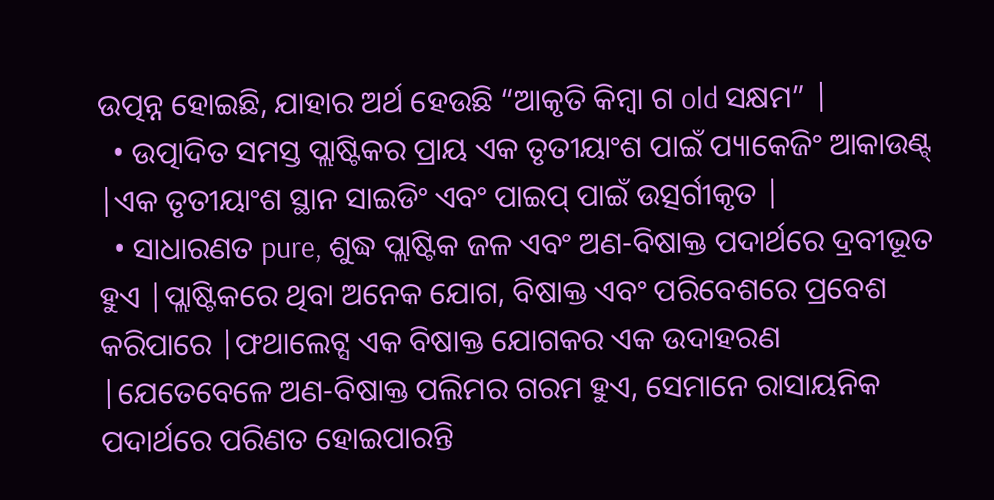ଉତ୍ପନ୍ନ ହୋଇଛି, ଯାହାର ଅର୍ଥ ହେଉଛି “ଆକୃତି କିମ୍ବା ଗ old ସକ୍ଷମ” |
  • ଉତ୍ପାଦିତ ସମସ୍ତ ପ୍ଲାଷ୍ଟିକର ପ୍ରାୟ ଏକ ତୃତୀୟାଂଶ ପାଇଁ ପ୍ୟାକେଜିଂ ଆକାଉଣ୍ଟ୍ |ଏକ ତୃତୀୟାଂଶ ସ୍ଥାନ ସାଇଡିଂ ଏବଂ ପାଇପ୍ ପାଇଁ ଉତ୍ସର୍ଗୀକୃତ |
  • ସାଧାରଣତ pure, ଶୁଦ୍ଧ ପ୍ଲାଷ୍ଟିକ ଜଳ ଏବଂ ଅଣ-ବିଷାକ୍ତ ପଦାର୍ଥରେ ଦ୍ରବୀଭୂତ ହୁଏ |ପ୍ଲାଷ୍ଟିକରେ ଥିବା ଅନେକ ଯୋଗ, ବିଷାକ୍ତ ଏବଂ ପରିବେଶରେ ପ୍ରବେଶ କରିପାରେ |ଫଥାଲେଟ୍ସ ଏକ ବିଷାକ୍ତ ଯୋଗକର ଏକ ଉଦାହରଣ |ଯେତେବେଳେ ଅଣ-ବିଷାକ୍ତ ପଲିମର ଗରମ ହୁଏ, ସେମାନେ ରାସାୟନିକ ପଦାର୍ଥରେ ପରିଣତ ହୋଇପାରନ୍ତି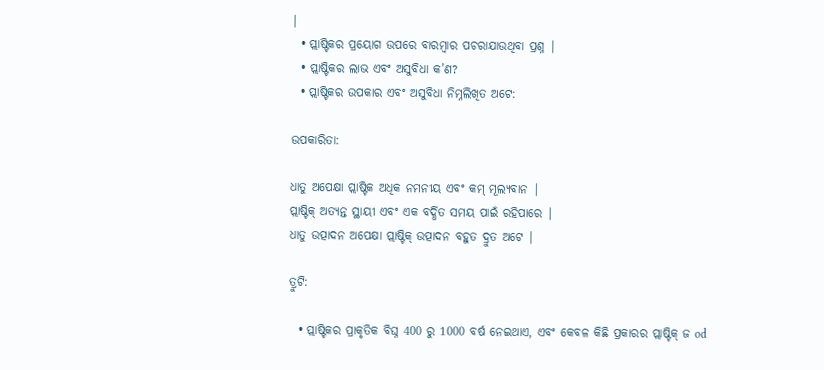|
  • ପ୍ଲାଷ୍ଟିକର ପ୍ରୟୋଗ ଉପରେ ବାରମ୍ବାର ପଚରାଯାଉଥିବା ପ୍ରଶ୍ନ |
  • ପ୍ଲାଷ୍ଟିକର ଲାଭ ଏବଂ ଅସୁବିଧା କ’ଣ?
  • ପ୍ଲାଷ୍ଟିକର ଉପକାର ଏବଂ ଅସୁବିଧା ନିମ୍ନଲିଖିତ ଅଟେ:

ଉପକାରିତା:

ଧାତୁ ଅପେକ୍ଷା ପ୍ଲାଷ୍ଟିକ ଅଧିକ ନମନୀୟ ଏବଂ କମ୍ ମୂଲ୍ୟବାନ |
ପ୍ଲାଷ୍ଟିକ୍ ଅତ୍ୟନ୍ତ ସ୍ଥାୟୀ ଏବଂ ଏକ ବର୍ଦ୍ଧିତ ସମୟ ପାଇଁ ରହିପାରେ |
ଧାତୁ ଉତ୍ପାଦନ ଅପେକ୍ଷା ପ୍ଲାଷ୍ଟିକ୍ ଉତ୍ପାଦନ ବହୁତ ଦ୍ରୁତ ଅଟେ |

ତ୍ରୁଟି:

  • ପ୍ଲାଷ୍ଟିକର ପ୍ରାକୃତିକ ବିଘ୍ନ 400 ରୁ 1000 ବର୍ଷ ନେଇଥାଏ, ଏବଂ କେବଳ କିଛି ପ୍ରକାରର ପ୍ଲାଷ୍ଟିକ୍ ଜ od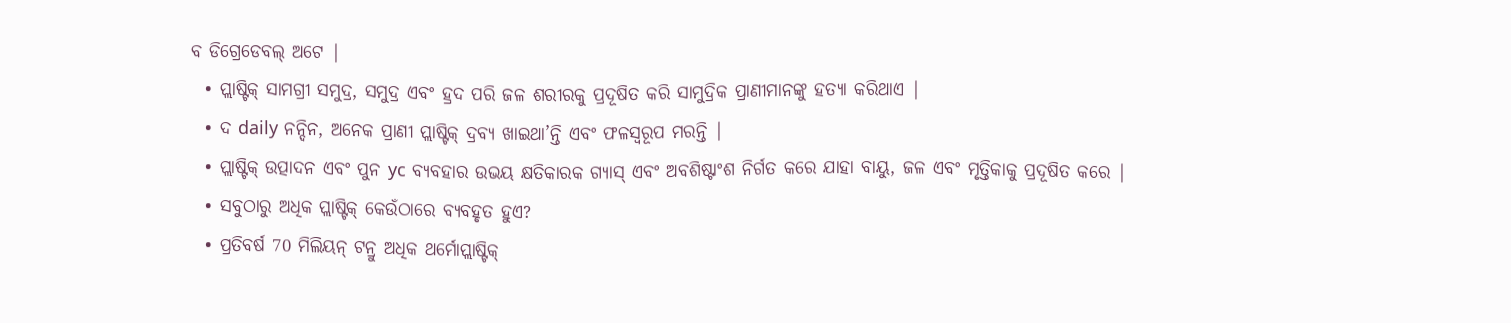ବ ଡିଗ୍ରେଡେବଲ୍ ଅଟେ |
  • ପ୍ଲାଷ୍ଟିକ୍ ସାମଗ୍ରୀ ସମୁଦ୍ର, ସମୁଦ୍ର ଏବଂ ହ୍ରଦ ପରି ଜଳ ଶରୀରକୁ ପ୍ରଦୂଷିତ କରି ସାମୁଦ୍ରିକ ପ୍ରାଣୀମାନଙ୍କୁ ହତ୍ୟା କରିଥାଏ |
  • ଦ daily ନନ୍ଦିନ, ଅନେକ ପ୍ରାଣୀ ପ୍ଲାଷ୍ଟିକ୍ ଦ୍ରବ୍ୟ ଖାଇଥା’ନ୍ତି ଏବଂ ଫଳସ୍ୱରୂପ ମରନ୍ତି |
  • ପ୍ଲାଷ୍ଟିକ୍ ଉତ୍ପାଦନ ଏବଂ ପୁନ yc ବ୍ୟବହାର ଉଭୟ କ୍ଷତିକାରକ ଗ୍ୟାସ୍ ଏବଂ ଅବଶିଷ୍ଟାଂଶ ନିର୍ଗତ କରେ ଯାହା ବାୟୁ, ଜଳ ଏବଂ ମୃତ୍ତିକାକୁ ପ୍ରଦୂଷିତ କରେ |
  • ସବୁଠାରୁ ଅଧିକ ପ୍ଲାଷ୍ଟିକ୍ କେଉଁଠାରେ ବ୍ୟବହୃତ ହୁଏ?
  • ପ୍ରତିବର୍ଷ 70 ମିଲିୟନ୍ ଟନ୍ରୁ ଅଧିକ ଥର୍ମୋପ୍ଲାଷ୍ଟିକ୍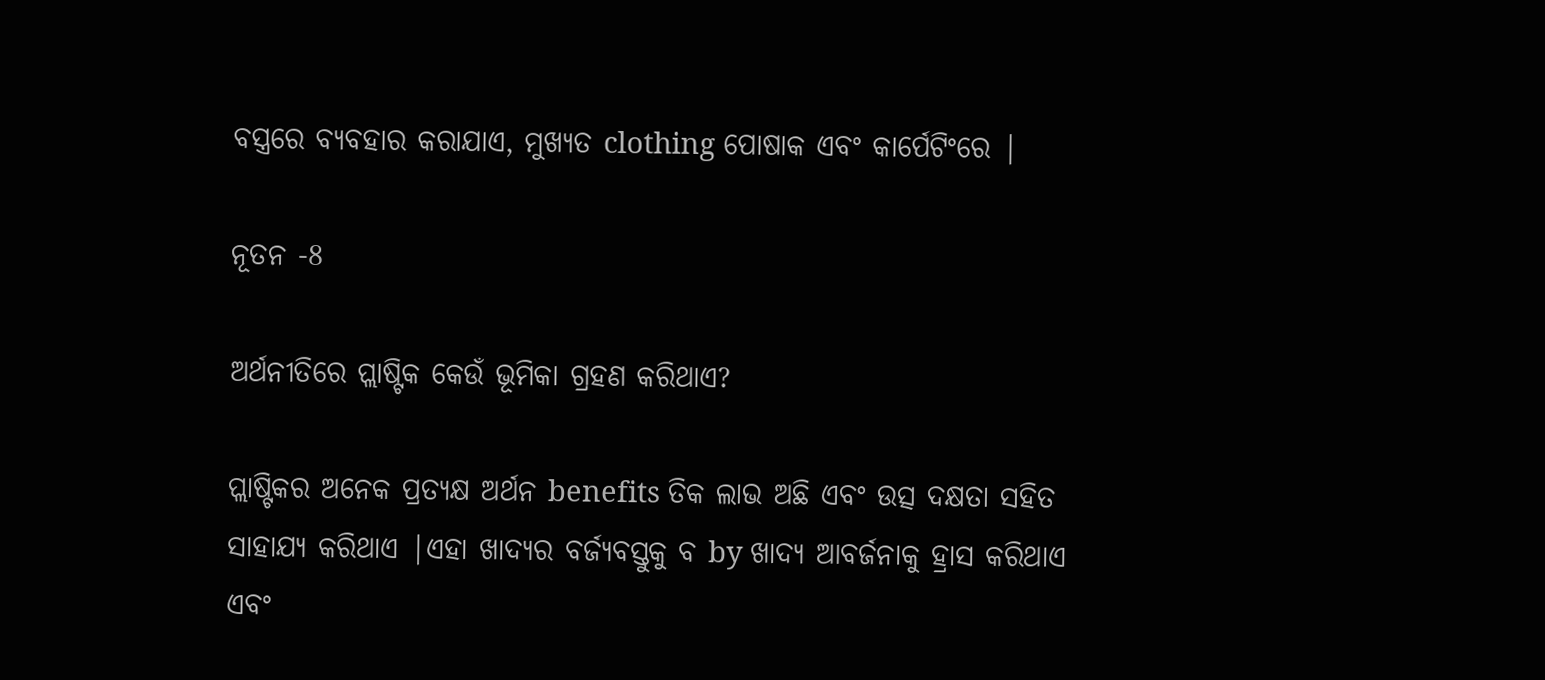ବସ୍ତ୍ରରେ ବ୍ୟବହାର କରାଯାଏ, ମୁଖ୍ୟତ clothing ପୋଷାକ ଏବଂ କାର୍ପେଟିଂରେ |

ନୂତନ -8

ଅର୍ଥନୀତିରେ ପ୍ଲାଷ୍ଟିକ କେଉଁ ଭୂମିକା ଗ୍ରହଣ କରିଥାଏ?

ପ୍ଲାଷ୍ଟିକର ଅନେକ ପ୍ରତ୍ୟକ୍ଷ ଅର୍ଥନ benefits ତିକ ଲାଭ ଅଛି ଏବଂ ଉତ୍ସ ଦକ୍ଷତା ସହିତ ସାହାଯ୍ୟ କରିଥାଏ |ଏହା ଖାଦ୍ୟର ବର୍ଜ୍ୟବସ୍ତୁକୁ ବ by ଖାଦ୍ୟ ଆବର୍ଜନାକୁ ହ୍ରାସ କରିଥାଏ ଏବଂ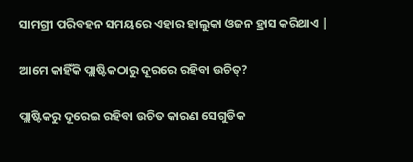ସାମଗ୍ରୀ ପରିବହନ ସମୟରେ ଏହାର ହାଲୁକା ଓଜନ ହ୍ରାସ କରିଥାଏ |

ଆମେ କାହିଁକି ପ୍ଲାଷ୍ଟିକଠାରୁ ଦୂରରେ ରହିବା ଉଚିତ୍?

ପ୍ଲାଷ୍ଟିକରୁ ଦୂରେଇ ରହିବା ଉଚିତ କାରଣ ସେଗୁଡିକ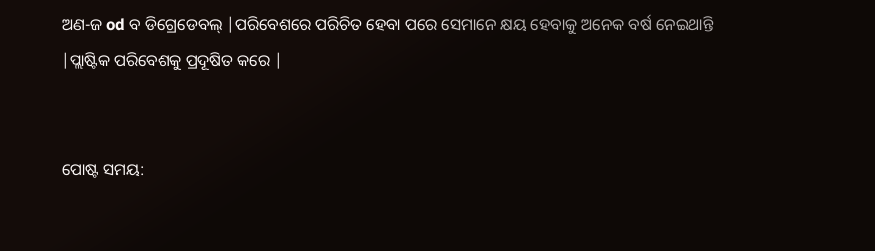ଅଣ-ଜ od ବ ଡିଗ୍ରେଡେବଲ୍ |ପରିବେଶରେ ପରିଚିତ ହେବା ପରେ ସେମାନେ କ୍ଷୟ ହେବାକୁ ଅନେକ ବର୍ଷ ନେଇଥାନ୍ତି |ପ୍ଲାଷ୍ଟିକ ପରିବେଶକୁ ପ୍ରଦୂଷିତ କରେ |


ପୋଷ୍ଟ ସମୟ: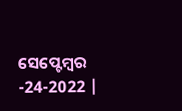ସେପ୍ଟେମ୍ବର -24-2022 |